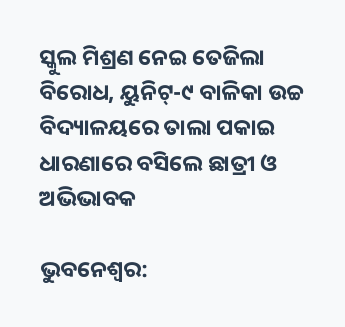ସ୍କୁଲ ମିଶ୍ରଣ ନେଇ ତେଜିଲା ବିରୋଧ, ୟୁନିଟ୍-୯ ବାଳିକା ଉଚ୍ଚ ବିଦ୍ୟାଳୟରେ ତାଲା ପକାଇ ଧାରଣାରେ ବସିଲେ ଛାତ୍ରୀ ଓ ଅଭିଭାବକ

ଭୁବନେଶ୍ଵର: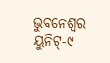ଭୁବନେଶ୍ଵର ୟୁନିଟ୍-୯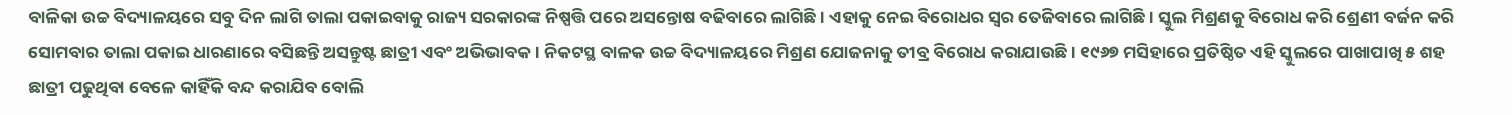ବାଳିକା ଉଚ୍ଚ ବିଦ୍ୟାଳୟରେ ସବୁ ଦିନ ଲାଗି ତାଲା ପକାଇବାକୁ ରାଜ୍ୟ ସରକାରଙ୍କ ନିଷ୍ପତ୍ତି ପରେ ଅସନ୍ତୋଷ ବଢିବାରେ ଲାଗିଛି। ଏହାକୁ ନେଇ ବିରୋଧର ସ୍ଵର ତେଜିବାରେ ଲାଗିଛି। ସ୍କୁଲ ମିଶ୍ରଣକୁ ବିରୋଧ କରି ଶ୍ରେଣୀ ବର୍ଜନ କରି ସୋମବାର ତାଲା ପକାଇ ଧାରଣାରେ ବସିଛନ୍ତି ଅସନ୍ତୁଷ୍ଟ ଛାତ୍ରୀ ଏବଂ ଅଭିଭାବକ। ନିକଟସ୍ଥ ବାଳକ ଉଚ୍ଚ ବିଦ୍ୟାଳୟରେ ମିଶ୍ରଣ ଯୋଜନାକୁ ତୀବ୍ର ବିରୋଧ କରାଯାଉଛି। ୧୯୬୭ ମସିହାରେ ପ୍ରତିଷ୍ଠିତ ଏହି ସ୍କୁଲରେ ପାଖାପାଖି ୫ ଶହ ଛାତ୍ରୀ ପଢୁଥିବା ବେଳେ କାହିଁକି ବନ୍ଦ କରାଯିବ ବୋଲି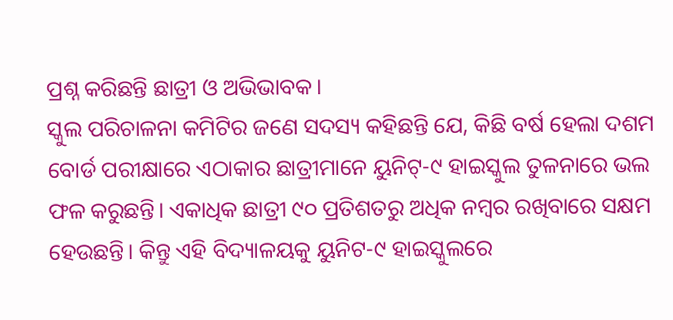ପ୍ରଶ୍ନ କରିଛନ୍ତି ଛାତ୍ରୀ ଓ ଅଭିଭାବକ।
ସ୍କୁଲ ପରିଚାଳନା କମିଟିର ଜଣେ ସଦସ୍ୟ କହିଛନ୍ତି ଯେ, କିଛି ବର୍ଷ ହେଲା ଦଶମ ବୋର୍ଡ ପରୀକ୍ଷାରେ ଏଠାକାର ଛାତ୍ରୀମାନେ ୟୁନିଟ୍-୯ ହାଇସ୍କୁଲ ତୁଳନାରେ ଭଲ ଫଳ କରୁଛନ୍ତି। ଏକାଧିକ ଛାତ୍ରୀ ୯୦ ପ୍ରତିଶତରୁ ଅଧିକ ନମ୍ବର ରଖିବାରେ ସକ୍ଷମ ହେଉଛନ୍ତି। କିନ୍ତୁ ଏହି ବିଦ୍ୟାଳୟକୁ ୟୁନିଟ-୯ ହାଇସ୍କୁଲରେ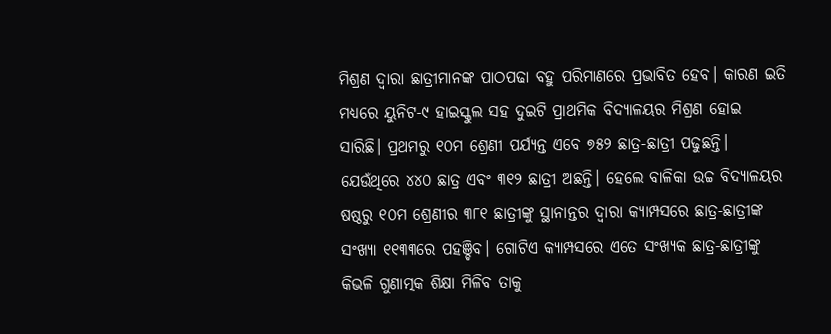ମିଶ୍ରଣ ଦ୍ଵାରା ଛାତ୍ରୀମାନଙ୍କ ପାଠପଢା ବହୁ ପରିମାଣରେ ପ୍ରଭାବିତ ହେବ। କାରଣ ଇତି ମଧ୍ୟରେ ୟୁନିଟ-୯ ହାଇସ୍କୁଲ ସହ ଦୁଇଟି ପ୍ରାଥମିକ ବିଦ୍ୟାଳୟର ମିଶ୍ରଣ ହୋଇ ସାରିଛି। ପ୍ରଥମରୁ ୧୦ମ ଶ୍ରେଣୀ ପର୍ଯ୍ୟନ୍ତ ଏବେ ୭୫୨ ଛାତ୍ର-ଛାତ୍ରୀ ପଢୁଛନ୍ତି। ଯେଉଁଥିରେ ୪୪୦ ଛାତ୍ର ଏବଂ ୩୧୨ ଛାତ୍ରୀ ଅଛନ୍ତି। ହେଲେ ବାଳିକା ଉଚ୍ଚ ବିଦ୍ୟାଳୟର ଷଷ୍ଠରୁ ୧୦ମ ଶ୍ରେଣୀର ୩୮୧ ଛାତ୍ରୀଙ୍କୁ ସ୍ଥାନାନ୍ତର ଦ୍ଵାରା କ୍ୟାମ୍ପସରେ ଛାତ୍ର-ଛାତ୍ରୀଙ୍କ ସଂଖ୍ୟା ୧୧୩୩ରେ ପହଞ୍ଚିବ। ଗୋଟିଏ କ୍ୟାମ୍ପସରେ ଏତେ ସଂଖ୍ୟକ ଛାତ୍ର-ଛାତ୍ରୀଙ୍କୁ କିଭଳି ଗୁଣାତ୍ମକ ଶିକ୍ଷା ମିଳିବ ତାକୁ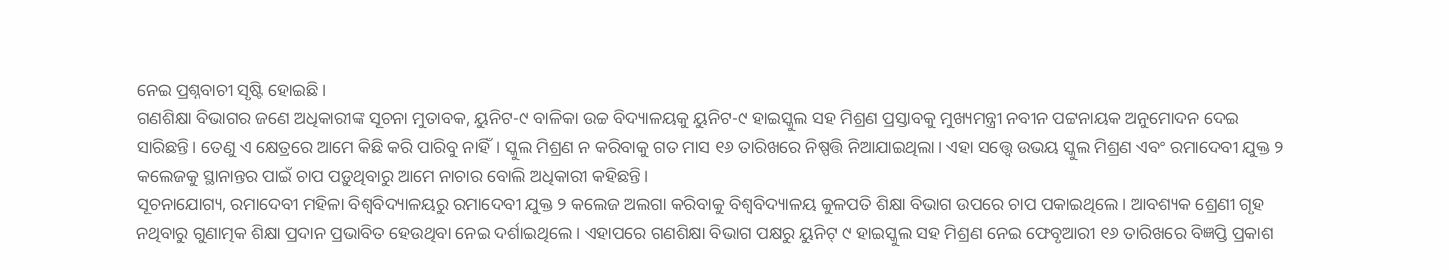ନେଇ ପ୍ରଶ୍ନବାଚୀ ସୃଷ୍ଟି ହୋଇଛି।
ଗଣଶିକ୍ଷା ବିଭାଗର ଜଣେ ଅଧିକାରୀଙ୍କ ସୂଚନା ମୁତାବକ, ୟୁନିଟ-୯ ବାଳିକା ଉଚ୍ଚ ବିଦ୍ୟାଳୟକୁ ୟୁନିଟ-୯ ହାଇସ୍କୁଲ ସହ ମିଶ୍ରଣ ପ୍ରସ୍ତାବକୁ ମୁଖ୍ୟମନ୍ତ୍ରୀ ନବୀନ ପଟ୍ଟନାୟକ ଅନୁମୋଦନ ଦେଇ ସାରିଛନ୍ତି। ତେଣୁ ଏ କ୍ଷେତ୍ରରେ ଆମେ କିଛି କରି ପାରିବୁ ନାହିଁ। ସ୍କୁଲ ମିଶ୍ରଣ ନ କରିବାକୁ ଗତ ମାସ ୧୬ ତାରିଖରେ ନିଷ୍ପତ୍ତି ନିଆଯାଇଥିଲା। ଏହା ସତ୍ତ୍ଵେ ଉଭୟ ସ୍କୁଲ ମିଶ୍ରଣ ଏବଂ ରମାଦେବୀ ଯୁକ୍ତ ୨ କଲେଜକୁ ସ୍ଥାନାନ୍ତର ପାଇଁ ଚାପ ପଡ଼ୁଥିବାରୁ ଆମେ ନାଚାର ବୋଲି ଅଧିକାରୀ କହିଛନ୍ତି।
ସୂଚନାଯୋଗ୍ୟ, ରମାଦେବୀ ମହିଳା ବିଶ୍ୱବିଦ୍ୟାଳୟରୁ ରମାଦେବୀ ଯୁକ୍ତ ୨ କଲେଜ ଅଲଗା କରିବାକୁ ବିଶ୍ୱବିଦ୍ୟାଳୟ କୁଳପତି ଶିକ୍ଷା ବିଭାଗ ଉପରେ ଚାପ ପକାଇଥିଲେ । ଆବଶ୍ୟକ ଶ୍ରେଣୀ ଗୃହ ନଥିବାରୁ ଗୁଣାତ୍ମକ ଶିକ୍ଷା ପ୍ରଦାନ ପ୍ରଭାବିତ ହେଉଥିବା ନେଇ ଦର୍ଶାଇଥିଲେ । ଏହାପରେ ଗଣଶିକ୍ଷା ବିଭାଗ ପକ୍ଷରୁ ୟୁନିଟ୍ ୯ ହାଇସ୍କୁଲ ସହ ମିଶ୍ରଣ ନେଇ ଫେବୃଆରୀ ୧୬ ତାରିଖରେ ବିଜ୍ଞପ୍ତି ପ୍ରକାଶ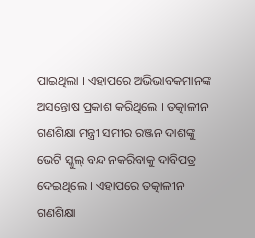ପାଇଥିଲା । ଏହାପରେ ଅଭିଭାବକମାନଙ୍କ ଅସନ୍ତୋଷ ପ୍ରକାଶ କରିଥିଲେ । ତତ୍କାଳୀନ ଗଣଶିକ୍ଷା ମନ୍ତ୍ରୀ ସମୀର ରଞ୍ଜନ ଦାଶଙ୍କୁ ଭେଟି ସ୍କୁଲ୍ ବନ୍ଦ ନକରିବାକୁ ଦାବିପତ୍ର ଦେଇଥିଲେ । ଏହାପରେ ତତ୍କାଳୀନ ଗଣଶିକ୍ଷା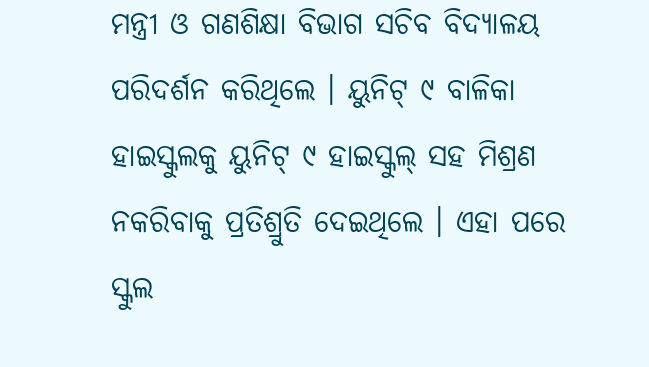ମନ୍ତ୍ରୀ ଓ ଗଣଶିକ୍ଷା ବିଭାଗ ସଚିବ ବିଦ୍ୟାଳୟ ପରିଦର୍ଶନ କରିଥିଲେ । ୟୁନିଟ୍ ୯ ବାଳିକା ହାଇସ୍କୁଲକୁ ୟୁନିଟ୍ ୯ ହାଇସ୍କୁଲ୍ ସହ ମିଶ୍ରଣ ନକରିବାକୁ ପ୍ରତିଶ୍ରୁତି ଦେଇଥିଲେ । ଏହା ପରେ ସ୍କୁଲ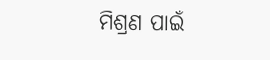ମିଶ୍ରଣ ପାଇଁ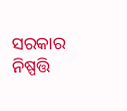ସରକାର ନିଷ୍ପତ୍ତି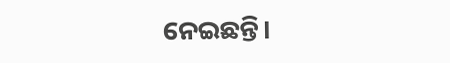ନେଇଛନ୍ତି।